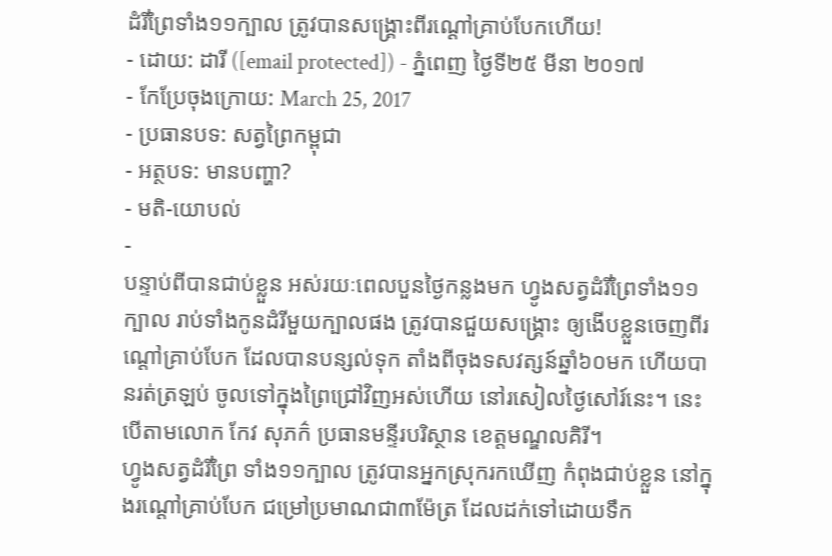ដំរីព្រៃទាំង១១ក្បាល ត្រូវបានសង្គ្រោះពីរណ្ដៅគ្រាប់បែកហើយ!
- ដោយ: ដារី ([email protected]) - ភ្នំពេញ ថ្ងៃទី២៥ មីនា ២០១៧
- កែប្រែចុងក្រោយ: March 25, 2017
- ប្រធានបទ: សត្វព្រៃកម្ពុជា
- អត្ថបទ: មានបញ្ហា?
- មតិ-យោបល់
-
បន្ទាប់ពីបានជាប់ខ្លួន អស់រយៈពេលបួនថ្ងៃកន្លងមក ហ្វូងសត្វដំរីព្រៃទាំង១១ក្បាល រាប់ទាំងកូនដំរីមួយក្បាលផង ត្រូវបានជួយសង្គ្រោះ ឲ្យងើបខ្លួនចេញពីរណ្ដៅគ្រាប់បែក ដែលបានបន្សល់ទុក តាំងពីចុងទសវត្សន៍ឆ្នាំ៦០មក ហើយបានរត់ត្រឡប់ ចូលទៅក្នុងព្រៃជ្រៅវិញអស់ហើយ នៅរសៀលថ្ងៃសៅរ៍នេះ។ នេះ បើតាមលោក កែវ សុភក៌ ប្រធានមន្ទីរបរិស្ថាន ខេត្តមណ្ឌលគិរី។
ហ្វូងសត្វដំរីព្រៃ ទាំង១១ក្បាល ត្រូវបានអ្នកស្រុករកឃើញ កំពុងជាប់ខ្លួន នៅក្នុងរណ្ដៅគ្រាប់បែក ជម្រៅប្រមាណជា៣ម៉ែត្រ ដែលដក់ទៅដោយទឹក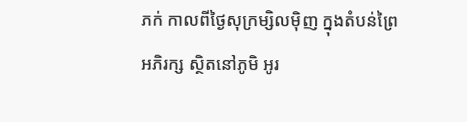ភក់ កាលពីថ្ងៃសុក្រម្សិលម៉ិញ ក្នុងតំបន់ព្រៃអភិរក្ស ស្ថិតនៅភូមិ អូរ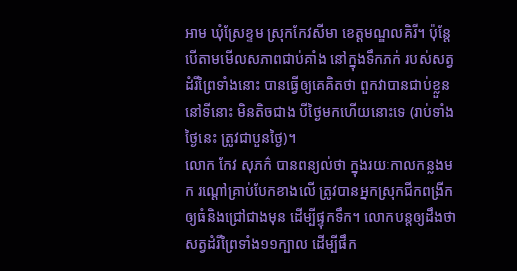អាម ឃុំស្រែខ្ទម ស្រុកកែវសីមា ខេត្តមណ្ឌលគិរី។ ប៉ុន្តែបើតាមមើលសភាពជាប់គាំង នៅក្នុងទឹកភក់ របស់សត្វដំរីព្រៃទាំងនោះ បានធ្វើឲ្យគេគិតថា ពួកវាបានជាប់ខ្លួន នៅទីនោះ មិនតិចជាង បីថ្ងៃមកហើយនោះទេ (រាប់ទាំងថ្ងៃនេះ ត្រូវជាបួនថ្ងៃ)។
លោក កែវ សុភក៌ បានពន្យល់ថា ក្នុងរយៈកាលកន្លងមក រណ្ដៅគ្រាប់បែកខាងលើ ត្រូវបានអ្នកស្រុកជីកពង្រីក ឲ្យធំនិងជ្រៅជាងមុន ដើម្បីផ្ទុកទឹក។ លោកបន្តឲ្យដឹងថា សត្វដំរីព្រៃទាំង១១ក្បាល ដើម្បីផឹក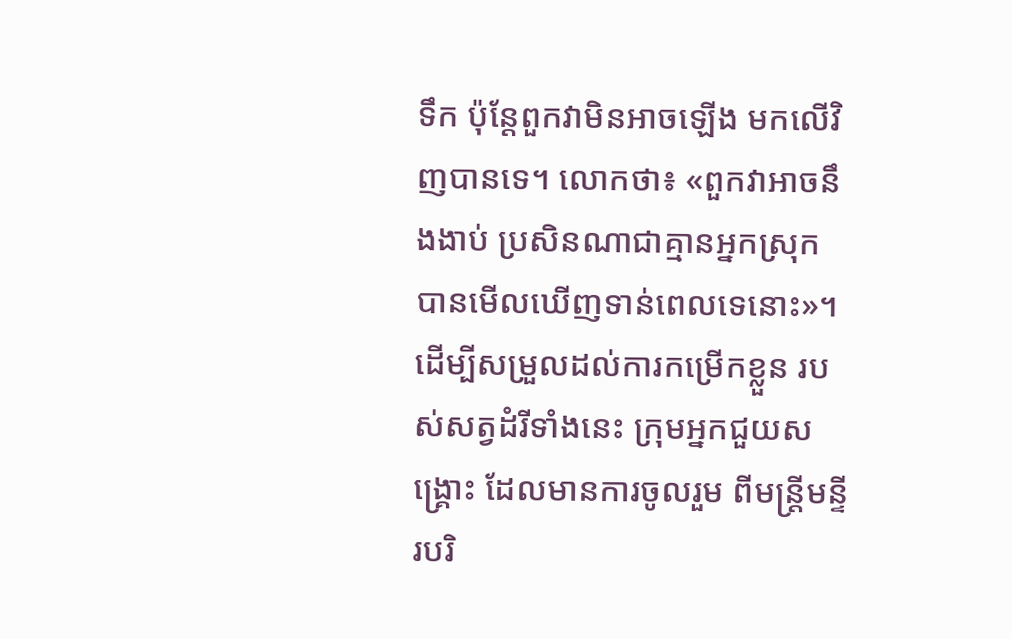ទឹក ប៉ុន្តែពួកវាមិនអាចឡើង មកលើវិញបានទេ។ លោកថា៖ «ពួកវាអាចនឹងងាប់ ប្រសិនណាជាគ្មានអ្នកស្រុក បានមើលឃើញទាន់ពេលទេនោះ»។
ដើម្បីសម្រួលដល់ការកម្រើកខ្លួន របស់សត្វដំរីទាំងនេះ ក្រុមអ្នកជួយសង្គ្រោះ ដែលមានការចូលរួម ពីមន្ត្រីមន្ទីរបរិ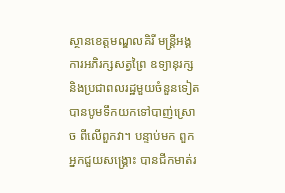ស្ថានខេត្តមណ្ឌលគិរី មន្ដ្រីអង្គការអភិរក្សសត្វព្រៃ ឧទ្យានុរក្ស និងប្រជាពលរដ្ឋមួយចំនួនទៀត បានបូមទឹកយកទៅបាញ់ស្រោច ពីលើពួកវា។ បន្ទាប់មក ពួកអ្នកជួយសង្គ្រោះ បានជីកមាត់រ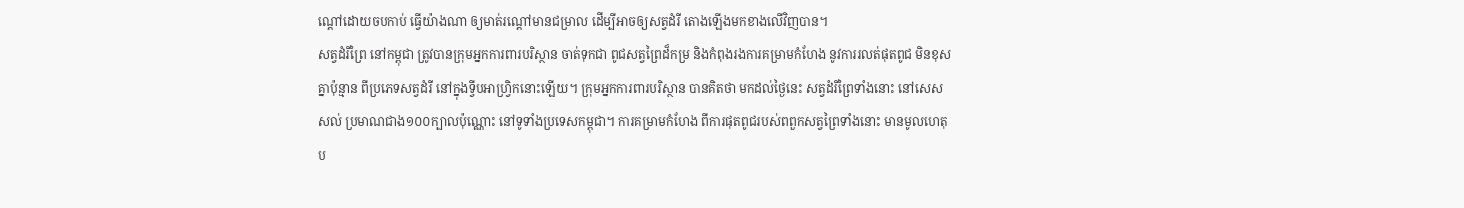ណ្ដៅដោយចបកាប់ ធ្វើយ៉ាងណា ឲ្យមាត់រណ្ដៅមានជម្រាល ដើម្បីអាចឲ្យសត្វដំរី តោងឡើងមកខាងលើវិញបាន។
សត្វដំរីព្រៃ នៅកម្ពុជា ត្រូវបានក្រុមអ្នកការពារបរិស្ថាន ចាត់ទុកជា ពូជសត្វព្រៃដ៏កម្រ និងកំពុងរងការគម្រាមកំហែង នូវការរលត់ផុតពូជ មិនខុសគ្នាប៉ុន្មាន ពីប្រភេទសត្វដំរី នៅក្នុងទ្វីបអាហ្វ្រិកនោះឡើយ។ ក្រុមអ្នកការពារបរិស្ថាន បានគិតថា មកដល់ថ្ងៃនេះ សត្វដំរីព្រៃទាំងនោះ នៅសេសសល់ ប្រមាណជាង១០០ក្បាលប៉ុណ្ណោះ នៅទូទាំងប្រទេសកម្ពុជា។ ការគម្រាមកំហែង ពីការផុតពូជរបស់ពពួកសត្វព្រៃទាំងនោះ មានមូលហេតុប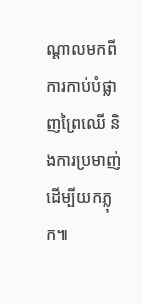ណ្ដាលមកពីការកាប់បំផ្លាញព្រៃឈើ និងការប្រមាញ់ ដើម្បីយកភ្លុក៕